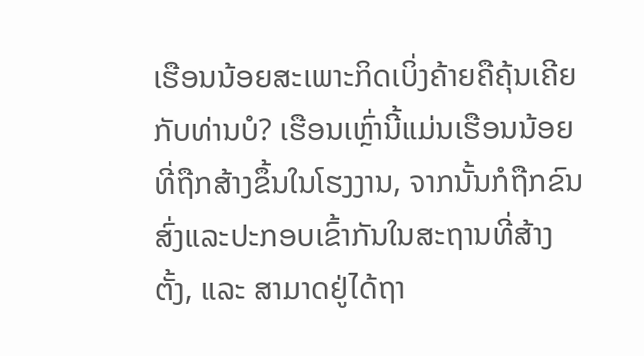ເຮືອນນ້ອຍສະເພາະກິດເບິ່ງຄ້າຍຄືຄຸ້ນເຄີຍກັບທ່ານບໍ? ເຮືອນເຫຼົ່ານີ້ແມ່ນເຮືອນນ້ອຍທີ່ຖືກສ້າງຂຶ້ນໃນໂຮງງານ, ຈາກນັ້ນກໍຖືກຂົນສົ່ງແລະປະກອບເຂົ້າກັນໃນສະຖານທີ່ສ້າງຕັ້ງ, ແລະ ສາມາດຢູ່ໄດ້ຖາ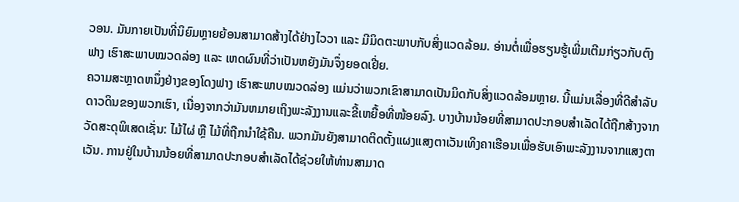ວອນ. ມັນກາຍເປັນທີ່ນິຍົມຫຼາຍຍ້ອນສາມາດສ້າງໄດ້ຢ່າງໄວວາ ແລະ ມີມິດຕະພາບກັບສິ່ງແວດລ້ອມ. ອ່ານຕໍ່ເພື່ອຮຽນຮູ້ເພີ່ມເຕີມກ່ຽວກັບຕົງຟາງ ເຮົາສະພາບໝວດລ່ອງ ແລະ ເຫດຜົນທີ່ວ່າເປັນຫຍັງມັນຈຶ່ງຍອດເຢີ່ຍ.
ຄວາມສະຫຼາດຫນຶ່ງຢ່າງຂອງໂດງຟາງ ເຮົາສະພາບໝວດລ່ອງ ແມ່ນວ່າພວກເຂົາສາມາດເປັນມິດກັບສິ່ງແວດລ້ອມຫຼາຍ. ນີ້ແມ່ນເລື່ອງທີ່ດີສໍາລັບດາວດິນຂອງພວກເຮົາ, ເນື່ອງຈາກວ່າມັນຫມາຍເຖິງພະລັງງານແລະຂີ້ເຫຍື້ອທີ່ໜ້ອຍລົງ. ບາງບ້ານນ້ອຍທີ່ສາມາດປະກອບສໍາເລັດໄດ້ຖືກສ້າງຈາກວັດສະດຸພິເສດເຊັ່ນ: ໄມ້ໄຜ່ ຫຼື ໄມ້ທີ່ຖືກນໍາໃຊ້ຄືນ. ພວກມັນຍັງສາມາດຕິດຕັ້ງແຜງແສງຕາເວັນເທິງຄາເຮືອນເພື່ອຮັບເອົາພະລັງງານຈາກແສງຕາເວັນ. ການຢູ່ໃນບ້ານນ້ອຍທີ່ສາມາດປະກອບສໍາເລັດໄດ້ຊ່ວຍໃຫ້ທ່ານສາມາດ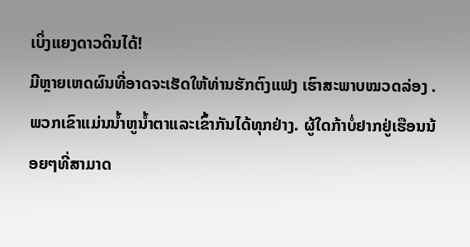ເບິ່ງແຍງດາວດິນໄດ້!
ມີຫຼາຍເຫດຜົນທີ່ອາດຈະເຮັດໃຫ້ທ່ານຮັກຕົງແຟງ ເຮົາສະພາບໝວດລ່ອງ . ພວກເຂົາແມ່ນນ້ຳຫູນ້ຳຕາແລະເຂົ້າກັນໄດ້ທຸກຢ່າງ. ຜູ້ໃດກ້າບໍ່ຢາກຢູ່ເຮືອນນ້ອຍໆທີ່ສາມາດ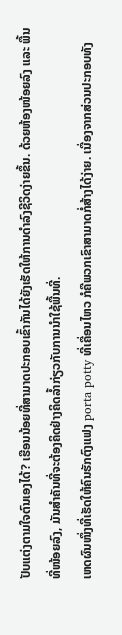ປັບແຕ່ງຕາມໃຈຕົນເອງໄດ້? ເຮືອນນ້ອຍທີ່ສາມາດປະກອບເຂົ້າກັນໄດ້ຍັງເຮັດໃຫ້ການດຳລົງຊີວິດງ່າຍຂຶ້ນ. ດ້ວຍຫ້ອງໜ້ອຍລົງ ແລະ ພື້ນທີ່ໜ້ອຍລົງ, ມັນສຳຄັນທີ່ຈະຕ້ອງຄິດຢ່າງຄິດລ້ຳກ່ຽວກັບການນຳໃຊ້ພື້ນທີ່.
ເຫດຜົນໜຶ່ງທີ່ເຮັດໃຫ້ຄົນຮັກຕົງແຟງ porta potty ທີ່ເຄື່ອນໄຫວ ກໍຄືພວກເຂົາສາມາດກໍ່ສ້າງໄດ້ງ່າຍ. ເນື່ອງຈາກສ່ວນປະກອບທັງ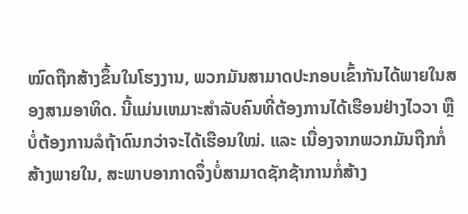ໝົດຖືກສ້າງຂຶ້ນໃນໂຮງງານ, ພວກມັນສາມາດປະກອບເຂົ້າກັນໄດ້ພາຍໃນສອງສາມອາທິດ. ນີ້ແມ່ນເຫມາະສຳລັບຄົນທີ່ຕ້ອງການໄດ້ເຮືອນຢ່າງໄວວາ ຫຼື ບໍ່ຕ້ອງການລໍຖ້າດົນກວ່າຈະໄດ້ເຮືອນໃໝ່. ແລະ ເນື່ອງຈາກພວກມັນຖືກກໍ່ສ້າງພາຍໃນ, ສະພາບອາກາດຈຶ່ງບໍ່ສາມາດຊັກຊ້າການກໍ່ສ້າງ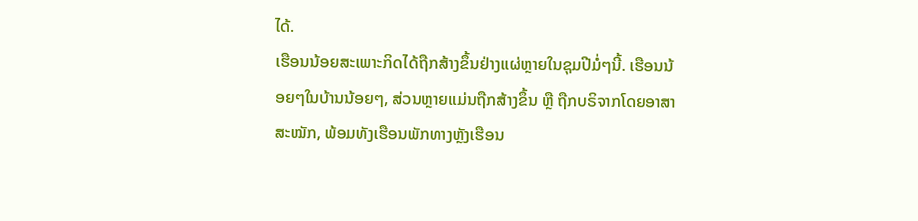ໄດ້.
ເຮືອນນ້ອຍສະເພາະກິດໄດ້ຖືກສ້າງຂຶ້ນຢ່າງແຜ່ຫຼາຍໃນຊຸມປີມໍ່ໆນີ້. ເຮືອນນ້ອຍໆໃນບ້ານນ້ອຍໆ, ສ່ວນຫຼາຍແມ່ນຖືກສ້າງຂຶ້ນ ຫຼື ຖືກບຣິຈາກໂດຍອາສາສະໝັກ, ພ້ອມທັງເຮືອນພັກທາງຫຼັງເຮືອນ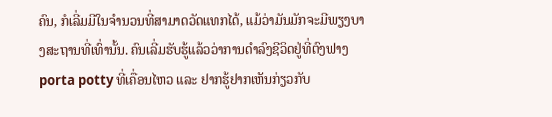ຄົນ, ກໍເລີ່ມມີໃນຈຳນວນທີ່ສາມາດວັດແທກໄດ້, ແມ້ວ່າມັນມັກຈະມີພຽງບາງສະຖານທີ່ເທົ່ານັ້ນ. ຄົນເລີ່ມຮັບຮູ້ແລ້ວວ່າການດຳລົງຊີວິດຢູ່ທີ່ຕົງຟາງ porta potty ທີ່ເຄື່ອນໄຫວ ແລະ ຢາກຮູ້ຢາກເຫັນກ່ຽວກັບ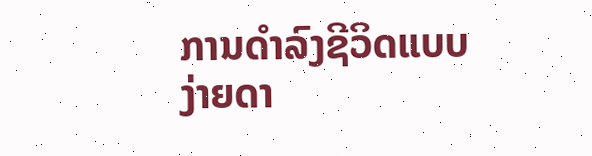ການດຳລົງຊີວິດແບບງ່າຍດາ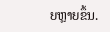ຍຫຼາຍຂຶ້ນ.